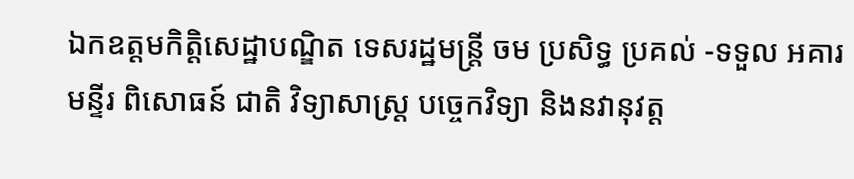ឯកឧត្តមកិត្តិសេដ្ឋាបណ្ឌិត ទេសរដ្ឋមន្រ្តី ចម ប្រសិទ្ធ ប្រគល់ -ទទួល អគារ មន្ទីរ ពិសោធន៍ ជាតិ វិទ្យាសាស្ត្រ បច្ចេកវិទ្យា និងនវានុវត្ត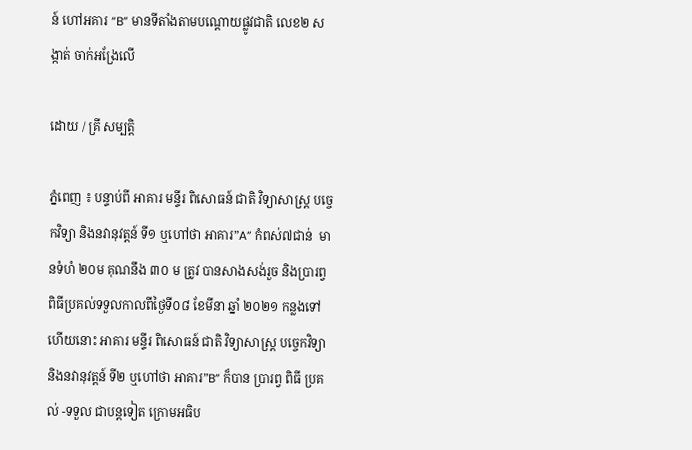ន៍ ហៅអគារ “B” មានទីតាំងតាមបណ្តោយផ្លូវជាតិ លេខ២ សង្កាត់ ចាក់អង្រែលើ

ដោយ / គ្រី សម្បត្តិ

ភ្នំពេញ ៖ បន្ទាប់ពី អាគារ មន្ទីរ ពិសោធន៍ ជាតិ វិទ្យាសាស្ត្រ បច្ចេកវិទ្យា និងនវានុវត្តន៍ ទី១ ឬហៅថា អាគារ”A” កំពស់៧ជាន់  មានទំហំ ២០ម គុណនឹង ៣០ ម ត្រូវ បានសាងសង់រួច និងប្រារព្វពិធីប្រគល់ទទួលកាលពីថ្ងៃទី០៨ ខែមីនា ឆ្នាំ ២០២១ កន្លងទៅ ហេីយនោះ អាគារ មន្ទីរ ពិសោធន៍ ជាតិ វិទ្យាសាស្ត្រ បច្ចេកវិទ្យា និងនវានុវត្តន៍ ទី២ ឬហៅថា អាគារ”B” ក៏បាន ប្រារព្វ ពិធី ប្រគល់ -ទទួល ជាបន្តទៀត ក្រោមអធិប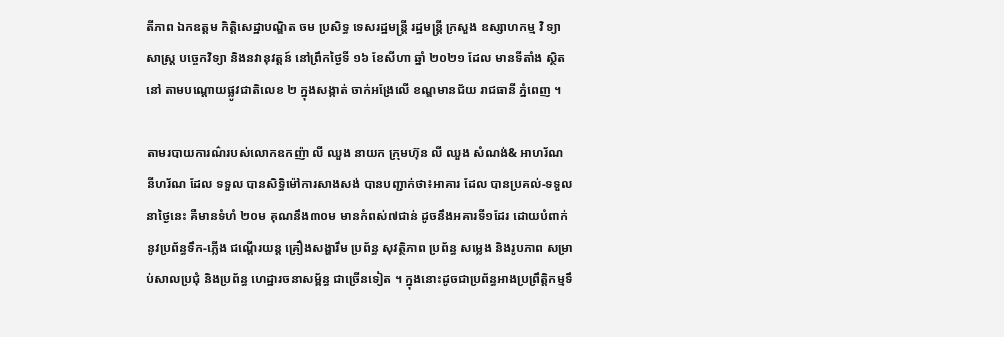តីភាព ឯកឧត្តម កិត្តិសេដ្ឋាបណ្ឌិត ចម ប្រសិទ្ធ ទេសរដ្ឋមន្រ្តី រដ្ឋមន្រ្តី ក្រសួង ឧស្សាហកម្ម វិ ទ្យាសាស្ត្រ បច្ចេកវិទ្យា និងនវានុវត្តន៍ នៅព្រឹកថ្ងៃទី ១៦ ខែសីហា ឆ្នាំ ២០២១ ដែល មានទីតាំង ស្ថិត នៅ តាមបណ្តោយផ្លូវជាតិលេខ ២ ក្នុងសង្កាត់ ចាក់អង្រែលើ ខណ្ឌមានជ័យ រាជធានី ភ្នំពេញ ។

តាមរបាយការណ៌របស់លោកឧកញ៉ា លី ឈួង នាយក ក្រុមហ៊ុន លី ឈួង សំណង់& អាហរ័ណ នីហរ័ណ ដែល ទទួល បានសិទ្ធិម៉ៅការសាងសង់ បានបញ្ជាក់ថា៖អាគារ ដែល បានប្រគល់-ទទួលនាថ្ងៃនេះ គឺមានទំហំ ២០ម គុណនឹង៣០ម មានកំពស់៧ជាន់ ដូចនឹងអគារទី១ដែរ ដោយបំពាក់នូវប្រព័ន្ធទឹក-ភ្លេីង ជណ្តេីរយន្ត គ្រឿងសង្ហារឹម ប្រព័ន្ធ សុវត្ថិភាព ប្រព័ន្ធ សម្លេង និងរូបភាព សម្រាប់សាលប្រជុំ និងប្រព័ន្ធ ហេដ្ឋារចនាសម្ព័ន្ធ ជាច្រេីនទៀត ។ ក្នុងនោះដូចជាប្រព័ន្ធអាងប្រព្រឹត្តិកម្មទឹ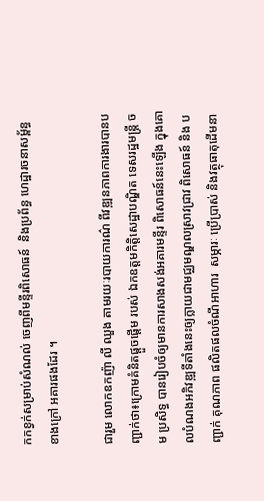កកខ្វក់សម្រាប់សំណល់ ចេញពីមន្ទីរពិសោធន៍  និងប្រព័ន្ធ ហេដ្ឋារចនាសម្ព័ន្ធ ខាងក្រៅ អគារផងដែរ ។

ជារួម លោកឧកញ៉ា លី ឈួង តាមរយៈរបាយការណ៌ ពីវឌ្ឍនភាពការងារបានបញ្ជាក់ថា៖ក្រោមគំនិតផ្តួចផ្តេីម របស់ ឯកឧត្តមកិត្តិសេដ្ឋាបណ្ឌិត ទេសរដ្ឋមន្រ្តី ចម ប្រសិទ្ធ បានរៀបចំឲ្យមានការសាងសង់អគារមន្ទីរ ពិសោធន៍នេះឡេីង ក្នុងគោលបំណងអភិវឌ្ឍទីតាំងនេះឲ្យក្លាយជាមជ្ឈមណ្ឌលស្រាវជ្រាវ ពិសោធន៍ និង បញ្ជាក់ គុណភាព ផលិតផលចំណីអាហារ  សម្ភារៈ ប្រើប្រាស់ និងវត្ថុធាតុដេីមនា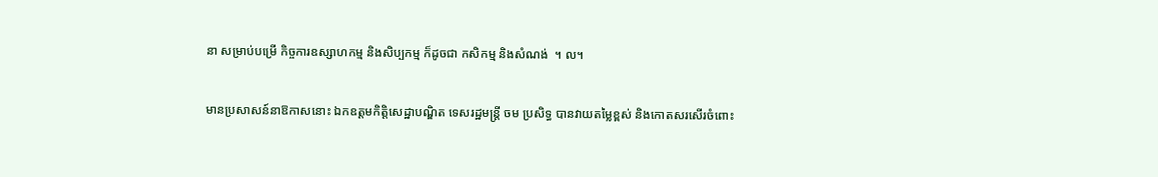នា សម្រាប់បម្រេី កិច្ចការឧស្សាហកម្ម និងសិប្បកម្ម ក៏ដូចជា កសិកម្ម និងសំណង់  ។ ល។

មានប្រសាសន៍នាឱកាសនោះ ឯកឧត្តមកិត្តិសេដ្ឋាបណ្ឌិត ទេសរដ្ឋមន្រ្តី ចម ប្រសិទ្ធ បានវាយតម្លៃខ្ពស់ និងកោតសរសេីរចំពោះ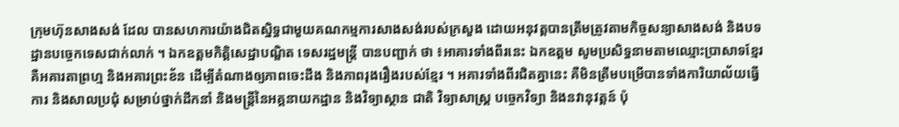ក្រុមហ៊ុនសាងសង់ ដែល បានសហការយ៉ាងជិតស្និទ្ធជាមួយគណកម្មការសាងសង់របស់ក្រសួង ដោយអនុវត្តបានត្រឹមត្រូវតាមកិច្ចសន្យាសាងសង់ និងបទដ្ឋានបច្ចេកទេសជាក់លាក់ ។ ឯកឧត្តមកិត្តិសេដ្ឋាបណ្ឌិត ទេសរដ្ឋមន្រ្តី បានបញ្ជាក់ ថា ៖អាគារទាំងពីរនេះ ឯកឧត្តម សូមប្រសិទ្ធនាមតាមឈ្មោះប្រាសាទខ្មែរ គឺអគារតាព្រហ្ម និងអគារព្រះខ័ន ដេីម្បីតំណាងឲ្យភាពចេះដឹង និងភាពរុងរឿងរបស់ខ្មែរ ។ អគារទាំងពីរជិតគ្នានេះ គឺមិនត្រឹមបម្រេីបានទាំងការិយាល័យធ្វេីការ និងសាលប្រជុំ សម្រាប់ថ្នាក់ដឹកនាំ និងមន្ត្រីនៃអគ្គនាយកដ្ឋាន និងវិទ្យាស្ថាន ជាតិ វិទ្យាសាស្ត្រ បច្ចេកវិទ្យា និងនវានុវត្តន៍ ប៉ុ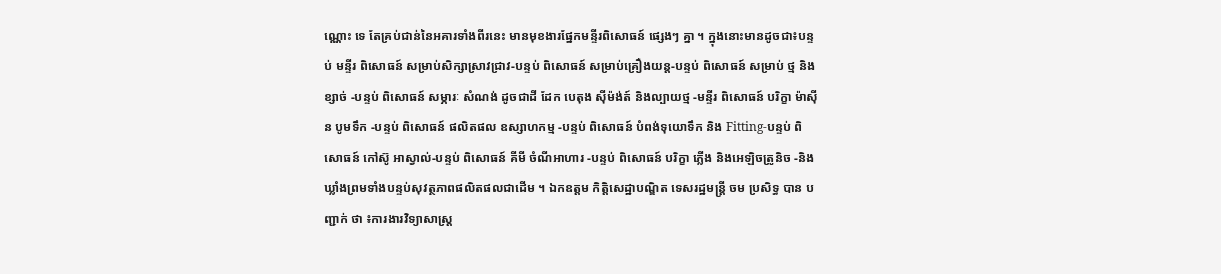ណ្ណោះ ទេ តែគ្រប់ជាន់នៃអគារទាំងពីរនេះ មានមុខងារផ្នែកមន្ទីរពិសោធន៍ ផ្សេងៗ គ្នា ។ ក្នុងនោះមានដូចជា៖បន្ទប់ មន្ទីរ ពិសោធន៍ សម្រាប់សិក្សាស្រាវជ្រាវ-បន្ទប់ ពិសោធន៍ សម្រាប់គ្រឿងយន្ត-បន្ទប់ ពិសោធន៍ សម្រាប់ ថ្ម និង ខ្សាច់ -បន្ទប់ ពិសោធន៍ សម្ភារៈ សំណង់ ដូចជាដី ដែក បេតុង សុីម៉ង់ត៍ និងល្បាយថ្ម -មន្ទីរ ពិសោធន៍ បរិក្ខា ម៉ាស៊ីន បូមទឹក -បន្ទប់ ពិសោធន៍ ផលិតផល ឧស្សាហកម្ម -បន្ទប់ ពិសោធន៍ បំពង់ទុយោទឹក និង Fitting-បន្ទប់ ពិសោធន៍ កៅស៊ូ អាស្វាល់-បន្ទប់ ពិសោធន៍ គីមី ចំណីអាហារ -បន្ទប់ ពិសោធន៍ បរិក្ខា ភ្លេីង និងអេឡិចត្រូនិច -និងឃ្លាំងព្រមទាំងបន្ទប់សុវត្ថភាពផលិតផលជាដេីម ។ ឯកឧត្តម កិត្តិសេដ្ឋាបណ្ឌិត ទេសរដ្ឋមន្រ្តី ចម ប្រសិទ្ធ បាន បញ្ជាក់ ថា ៖ការងារវិទ្យាសាស្ត្រ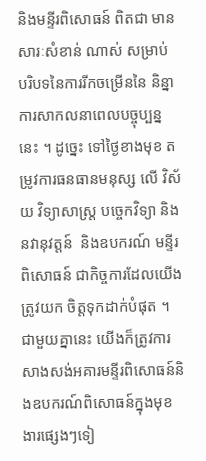និងមន្ទីរពិសោធន៍ ពិតជា មាន សារៈសំខាន់ ណាស់ សម្រាប់ បរិបទនៃការរីកចម្រេីននៃ និន្នាការសាកលនាពេលបច្ចុប្បន្ន នេះ ។ ដូច្នេះ ទៅថ្ងៃខាងមុខ តម្រូវការធនធានមនុស្ស លេី វិស័យ វិទ្យាសាស្ត្រ បច្ចេកវិទ្យា និងនវានុវត្តន៍  និងឧបករណ៍ មន្ទីរ ពិសោធន៍ ជាកិច្ចការដែលយេីងត្រូវយក ចិត្តទុកដាក់បំផុត ។ ជាមួយគ្នានេះ យេីងក៏ត្រូវការ សាងសង់អគារមន្ទីរពិសោធន៍និងឧបករណ៍ពិសោធន៍ក្នុងមុខងារផ្សេងៗទៀ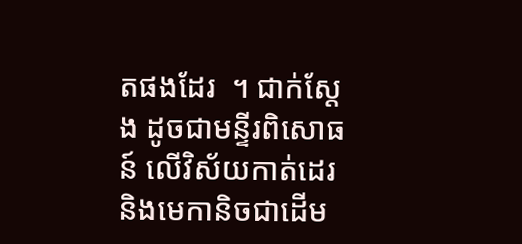តផងដែរ  ។ ជាក់ស្តែង ដូចជាមន្ទីរពិសោធន៍ លេីវិស័យកាត់ដេរ និងមេកានិចជាដេីម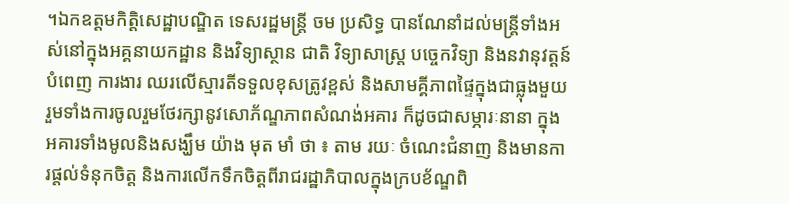។ឯកឧត្តមកិត្តិសេដ្ឋាបណ្ឌិត ទេសរដ្ឋមន្រ្តី ចម ប្រសិទ្ធ បានណែនាំដល់មន្ត្រីទាំងអស់នៅក្នុងអគ្គនាយកដ្ឋាន និងវិទ្យាស្ថាន ជាតិ វិទ្យាសាស្ត្រ បច្ចេកវិទ្យា និងនវានុវត្តន៍ បំពេញ ការងារ ឈរលេីស្មារតីទទួលខុសត្រូវខ្ពស់ និងសាមគ្គីភាពផ្ទៃក្នុងជាធ្លុងមួយ រួមទាំងការចូលរួមថែរក្សានូវសោភ័ណ្ឌភាពសំណង់អគារ ក៏ដូចជាសម្ភារៈនានា ក្នុងអគារទាំងមូលនិងសង្ឃឹម យ៉ាង មុត មាំ ថា ៖ តាម រយៈ ចំណេះជំនាញ និងមានការផ្តល់ទំនុកចិត្ត និងការលេីកទឹកចិត្តពីរាជរដ្ឋាភិបាលក្នុងក្របខ័ណ្ឌពិ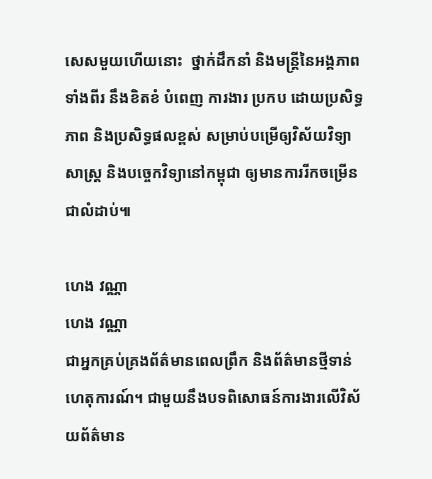សេសមួយហើយនោះ  ថ្នាក់ដឹកនាំ និងមន្ត្រីនៃអង្គភាពទាំងពីរ នឹងខិតខំ បំពេញ ការងារ ប្រកប ដោយប្រសិទ្ធភាព និងប្រសិទ្ធផលខ្ពស់ សម្រាប់បម្រេីឲ្យវិស័យវិទ្យាសាស្ត្រ និងបច្ចេកវិទ្យានៅកម្ពុជា ឲ្យមានការរីកចម្រេីនជាលំដាប់៕

ហេង វណ្ណា
ហេង វណ្ណា
ជាអ្នកគ្រប់គ្រងព័ត៌មានពេលព្រឹក និងព័ត៌មានថ្មីទាន់ហេតុការណ៍។ ជាមួយនឹងបទពិសោធន៍ការងារលើវិស័យព័ត៌មាន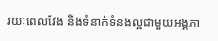រយៈពេលវែង និងទំនាក់ទំនងល្អជាមួយអង្គភា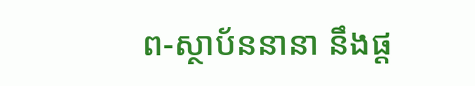ព-ស្ថាប័ននានា នឹងផ្ដ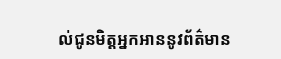ល់ជូនមិត្តអ្នកអាននូវព័ត៌មាន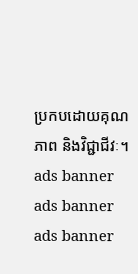ប្រកបដោយគុណភាព និងវិជ្ជាជីវៈ។
ads banner
ads banner
ads banner